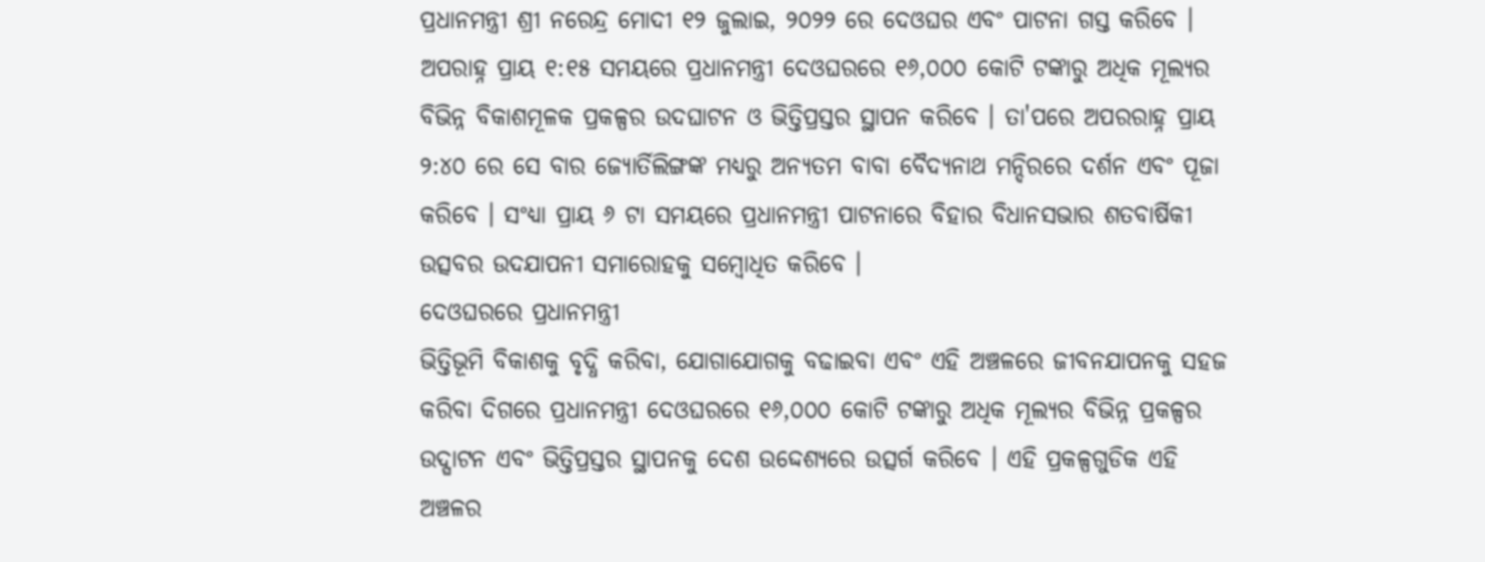ପ୍ରଧାନମନ୍ତ୍ରୀ ଶ୍ରୀ ନରେନ୍ଦ୍ର ମୋଦୀ ୧୨ ଜୁଲାଇ, ୨୦୨୨ ରେ ଦେଓଘର ଏବଂ ପାଟନା ଗସ୍ତ କରିବେ । ଅପରାହ୍ନ ପ୍ରାୟ ୧:୧୫ ସମୟରେ ପ୍ରଧାନମନ୍ତ୍ରୀ ଦେଓଘରରେ ୧୬,୦୦୦ କୋଟି ଟଙ୍କାରୁ ଅଧିକ ମୂଲ୍ୟର ବିଭିନ୍ନ ବିକାଶମୂଳକ ପ୍ରକଳ୍ପର ଉଦଘାଟନ ଓ ଭିତ୍ତିପ୍ରସ୍ତର ସ୍ଥାପନ କରିବେ । ତା'ପରେ ଅପରରାହ୍ନ ପ୍ରାୟ ୨:୪୦ ରେ ସେ ବାର ଜ୍ୟୋର୍ତିଲିଙ୍ଗଙ୍କ ମଧ୍ୟରୁ ଅନ୍ୟତମ ବାବା ବୈଦ୍ୟନାଥ ମନ୍ଦିରରେ ଦର୍ଶନ ଏବଂ ପୂଜା କରିବେ । ସଂଧ୍ୟା ପ୍ରାୟ ୬ ଟା ସମୟରେ ପ୍ରଧାନମନ୍ତ୍ରୀ ପାଟନାରେ ବିହାର ବିଧାନସଭାର ଶତବାର୍ଷିକୀ ଉତ୍ସବର ଉଦଯାପନୀ ସମାରୋହକୁ ସମ୍ବୋଧିତ କରିବେ ।
ଦେଓଘରରେ ପ୍ରଧାନମନ୍ତ୍ରୀ
ଭିତ୍ତିଭୂମି ବିକାଶକୁ ବୃଦ୍ଧି କରିବା, ଯୋଗାଯୋଗକୁ ବଢାଇବା ଏବଂ ଏହି ଅଞ୍ଚଳରେ ଜୀବନଯାପନକୁ ସହଜ କରିବା ଦିଗରେ ପ୍ରଧାନମନ୍ତ୍ରୀ ଦେଓଘରରେ ୧୬,୦୦୦ କୋଟି ଟଙ୍କାରୁ ଅଧିକ ମୂଲ୍ୟର ବିଭିନ୍ନ ପ୍ରକଳ୍ପର ଉଦ୍ଘାଟନ ଏବଂ ଭିତ୍ତିପ୍ରସ୍ତର ସ୍ଥାପନକୁ ଦେଶ ଉଦ୍ଦେଶ୍ୟରେ ଉତ୍ସର୍ଗ କରିବେ । ଏହି ପ୍ରକଳ୍ପଗୁଡିକ ଏହି ଅଞ୍ଚଳର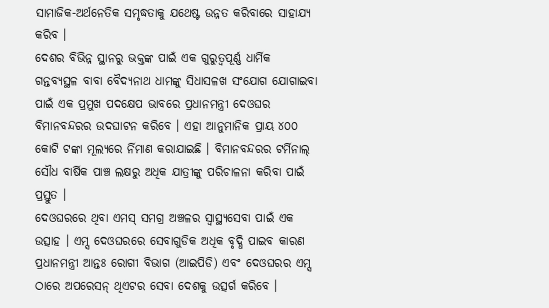ସାମାଜିକ-ଅର୍ଥନେତିକ ସମୃଦ୍ଧତାକୁ ଯଥେଷ୍ଟ ଉନ୍ନତ କରିବାରେ ସାହାଯ୍ୟ କରିବ ।
ଦେଶର ବିଭିନ୍ନ ସ୍ଥାନରୁ ଭକ୍ତଙ୍କ ପାଇଁ ଏକ ଗୁରୁତ୍ୱପୂର୍ଣ୍ଣ ଧାର୍ମିକ ଗନ୍ତବ୍ୟସ୍ଥଳ ବାବା ବୈଦ୍ୟନାଥ ଧାମଙ୍କୁ ସିଧାସଳଖ ସଂଯୋଗ ଯୋଗାଇବା ପାଇଁ ଏକ ପ୍ରମୁଖ ପଦକ୍ଷେପ ଭାବରେ ପ୍ରଧାନମନ୍ତ୍ରୀ ଦେଓଘର ବିମାନବନ୍ଦରର ଉଦଘାଟନ କରିବେ । ଏହା ଆନୁମାନିକ ପ୍ରାୟ ୪୦୦ କୋଟି ଟଙ୍କା ମୂଲ୍ୟରେ ର୍ନିମାଣ କରାଯାଇଛି । ବିମାନବନ୍ଦରର ଟର୍ମିନାଲ୍ ସୌଧ ବାର୍ଷିକ ପାଞ୍ଚ ଲକ୍ଷରୁ ଅଧିକ ଯାତ୍ରୀଙ୍କୁ ପରିଚାଳନା କରିବା ପାଇଁ ପ୍ରସ୍ତୁତ ।
ଦେଓଘରରେ ଥିବା ଏମସ୍ ସମଗ୍ର ଅଞ୍ଚଳର ସ୍ୱାସ୍ଥ୍ୟସେବା ପାଇଁ ଏକ ଉତ୍ସାହ । ଏମ୍ସ ଦେଓଘରରେ ସେବାଗୁଡିକ ଅଧିକ ବୃଦ୍ଧି ପାଇବ କାରଣ ପ୍ରଧାନମନ୍ତ୍ରୀ ଆନ୍ତଃ ରୋଗୀ ବିଭାଗ (ଆଇପିଡି) ଏବଂ ଦେଓଘରର ଏମ୍ସ ଠାରେ ଅପରେସନ୍ ଥିଏଟର ସେବା ଦେଶକୁ ଉତ୍ସର୍ଗ କରିବେ ।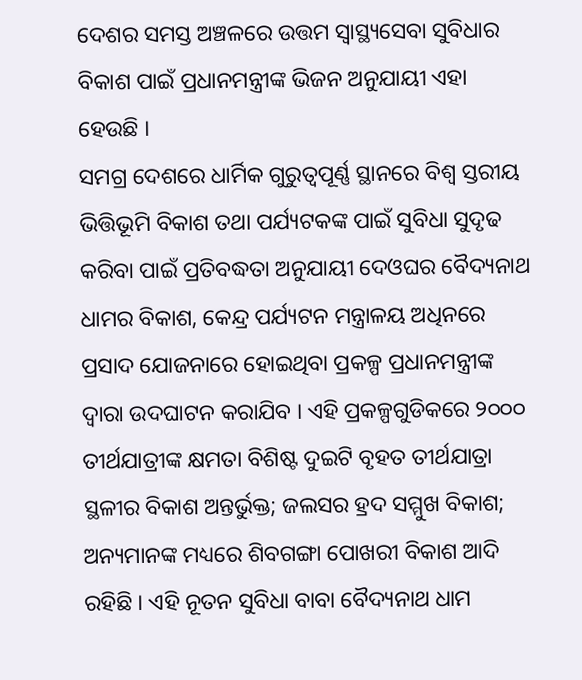ଦେଶର ସମସ୍ତ ଅଞ୍ଚଳରେ ଉତ୍ତମ ସ୍ୱାସ୍ଥ୍ୟସେବା ସୁବିଧାର ବିକାଶ ପାଇଁ ପ୍ରଧାନମନ୍ତ୍ରୀଙ୍କ ଭିଜନ ଅନୁଯାୟୀ ଏହା ହେଉଛି ।
ସମଗ୍ର ଦେଶରେ ଧାର୍ମିକ ଗୁରୁତ୍ୱପୂର୍ଣ୍ଣ ସ୍ଥାନରେ ବିଶ୍ୱ ସ୍ତରୀୟ ଭିତ୍ତିଭୂମି ବିକାଶ ତଥା ପର୍ଯ୍ୟଟକଙ୍କ ପାଇଁ ସୁବିଧା ସୁଦୃଢ କରିବା ପାଇଁ ପ୍ରତିବଦ୍ଧତା ଅନୁଯାୟୀ ଦେଓଘର ବୈଦ୍ୟନାଥ ଧାମର ବିକାଶ, କେନ୍ଦ୍ର ପର୍ଯ୍ୟଟନ ମନ୍ତ୍ରାଳୟ ଅଧିନରେ ପ୍ରସାଦ ଯୋଜନାରେ ହୋଇଥିବା ପ୍ରକଳ୍ପ ପ୍ରଧାନମନ୍ତ୍ରୀଙ୍କ ଦ୍ୱାରା ଉଦଘାଟନ କରାଯିବ । ଏହି ପ୍ରକଳ୍ପଗୁଡିକରେ ୨୦୦୦ ତୀର୍ଥଯାତ୍ରୀଙ୍କ କ୍ଷମତା ବିଶିଷ୍ଟ ଦୁଇଟି ବୃହତ ତୀର୍ଥଯାତ୍ରା ସ୍ଥଳୀର ବିକାଶ ଅନ୍ତର୍ଭୁକ୍ତ; ଜଲସର ହ୍ରଦ ସମ୍ମୁଖ ବିକାଶ; ଅନ୍ୟମାନଙ୍କ ମଧ୍ୟରେ ଶିବଗଙ୍ଗା ପୋଖରୀ ବିକାଶ ଆଦି ରହିଛି । ଏହି ନୂତନ ସୁବିଧା ବାବା ବୈଦ୍ୟନାଥ ଧାମ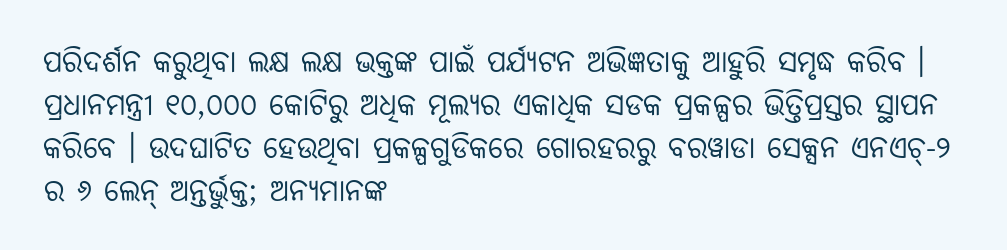ପରିଦର୍ଶନ କରୁଥିବା ଲକ୍ଷ ଲକ୍ଷ ଭକ୍ତଙ୍କ ପାଇଁ ପର୍ଯ୍ୟଟନ ଅଭିଜ୍ଞତାକୁ ଆହୁରି ସମୃଦ୍ଧ କରିବ ।
ପ୍ରଧାନମନ୍ତ୍ରୀ ୧୦,୦୦୦ କୋଟିରୁ ଅଧିକ ମୂଲ୍ୟର ଏକାଧିକ ସଡକ ପ୍ରକଳ୍ପର ଭିତ୍ତିପ୍ରସ୍ତର ସ୍ଥାପନ କରିବେ । ଉଦଘାଟିତ ହେଉଥିବା ପ୍ରକଳ୍ପଗୁଡିକରେ ଗୋରହରରୁ ବରୱାଡା ସେକ୍ସନ ଏନଏଚ୍-୨ ର ୬ ଲେନ୍ ଅନ୍ତର୍ଭୁକ୍ତ; ଅନ୍ୟମାନଙ୍କ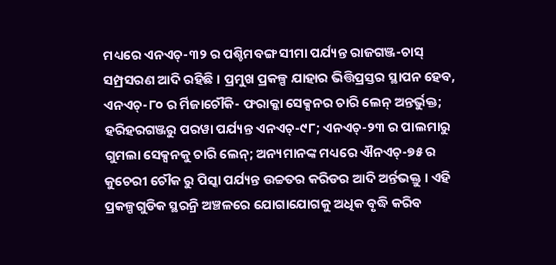ମଧ୍ୟରେ ଏନଏଚ୍-୩୨ ର ପଶ୍ଚିମବଙ୍ଗ ସୀମା ପର୍ଯ୍ୟନ୍ତ ରାଜଗଞ୍ଜ-ଚାସ୍ ସମ୍ପ୍ରସରଣ ଆଦି ରହିଛି । ପ୍ରମୁଖ ପ୍ରକଳ୍ପ ଯାହାର ଭିତ୍ତିପ୍ରସ୍ତର ସ୍ଥାପନ ହେବ, ଏନଏଚ୍-୮୦ ର ର୍ମିଜାଚୌକି- ଫରାକ୍କା ସେକ୍ସନର ଚାରି ଲେନ୍ ଅନ୍ତର୍ଭୁକ୍ତ; ହରିହରଗଞ୍ଜରୁ ପରୱା ପର୍ଯ୍ୟନ୍ତ ଏନଏଚ୍-୯୮; ଏନଏଚ୍-୨୩ ର ପାଲମାରୁ ଗୁମଲା ସେକ୍ସନକୁ ଚାରି ଲେନ୍; ଅନ୍ୟମାନଙ୍କ ମଧ୍ୟରେ ଐନଏଚ୍-୭୫ ର କୁଚେରୀ ଚୌକ ରୁ ପିସ୍କା ପର୍ଯ୍ୟନ୍ତ ଉଚ୍ଚତର କରିଡର ଆଦି ଅର୍ନ୍ତଭକ୍ତୁ । ଏହି ପ୍ରକଳ୍ପଗୁଡିକ ସ୍ଥରନ୍ରି ଅଞ୍ଚଳରେ ଯୋଗାଯୋଗକୁ ଅଧିକ ବୃଦ୍ଧି କରିବ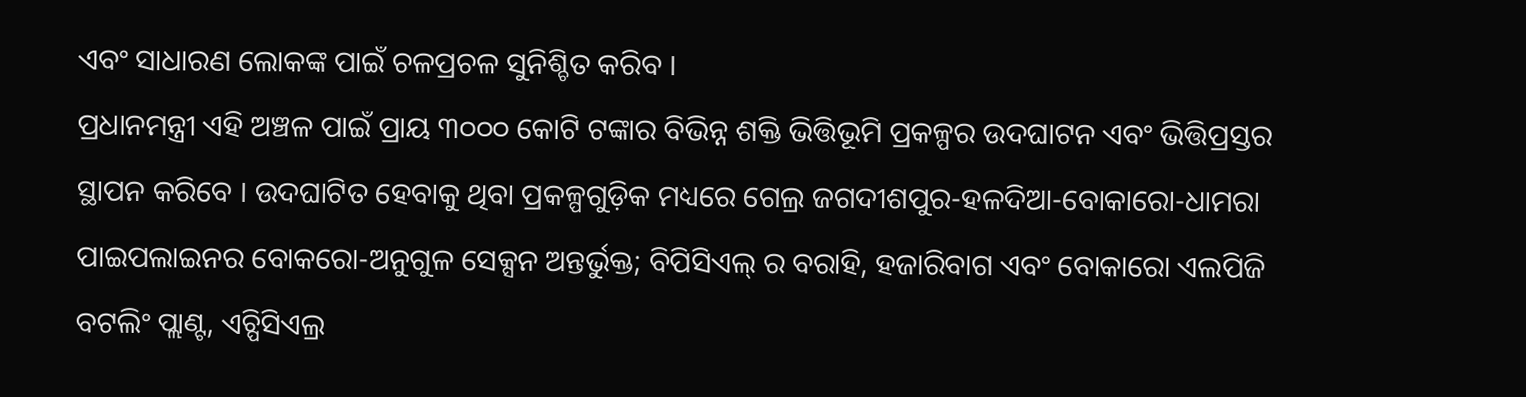ଏବଂ ସାଧାରଣ ଲୋକଙ୍କ ପାଇଁ ଚଳପ୍ରଚଳ ସୁନିଶ୍ଚିତ କରିବ ।
ପ୍ରଧାନମନ୍ତ୍ରୀ ଏହି ଅଞ୍ଚଳ ପାଇଁ ପ୍ରାୟ ୩୦୦୦ କୋଟି ଟଙ୍କାର ବିଭିନ୍ନ ଶକ୍ତି ଭିତ୍ତିଭୂମି ପ୍ରକଳ୍ପର ଉଦଘାଟନ ଏବଂ ଭିତ୍ତିପ୍ରସ୍ତର ସ୍ଥାପନ କରିବେ । ଉଦଘାଟିତ ହେବାକୁ ଥିବା ପ୍ରକଳ୍ପଗୁଡ଼ିକ ମଧ୍ୟରେ ଗେଲ୍ର ଜଗଦୀଶପୁର-ହଳଦିଆ-ବୋକାରୋ-ଧାମରା ପାଇପଲାଇନର ବୋକରୋ-ଅନୁଗୁଳ ସେକ୍ସନ ଅନ୍ତର୍ଭୁକ୍ତ; ବିପିସିଏଲ୍ ର ବରାହି, ହଜାରିବାଗ ଏବଂ ବୋକାରୋ ଏଲପିଜି ବଟଲିଂ ପ୍ଲାଣ୍ଟ, ଏଚ୍ପିସିଏଲ୍ର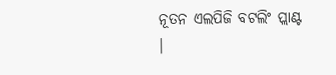ନୂତନ ଏଲପିଜି ବଟଲିଂ ପ୍ଲାଣ୍ଟ ।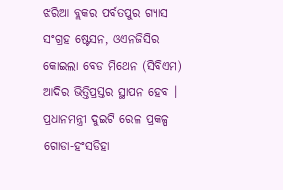ଝରିଆ ବ୍ଲକର ପର୍ବତପୁର ଗ୍ୟାସ ସଂଗ୍ରହ ଷ୍ଟେସନ, ଓଏନଜିସିର କୋଇଲା ବେଡ ମିଥେନ (ସିବିଏମ) ଆଦିର ଭିତ୍ତିପ୍ରସ୍ତର ସ୍ଥାପନ ହେବ ।
ପ୍ରଧାନମନ୍ତ୍ରୀ ଦୁଇଟି ରେଳ ପ୍ରକଳ୍ପ ଗୋଡା-ହଂସଡିହା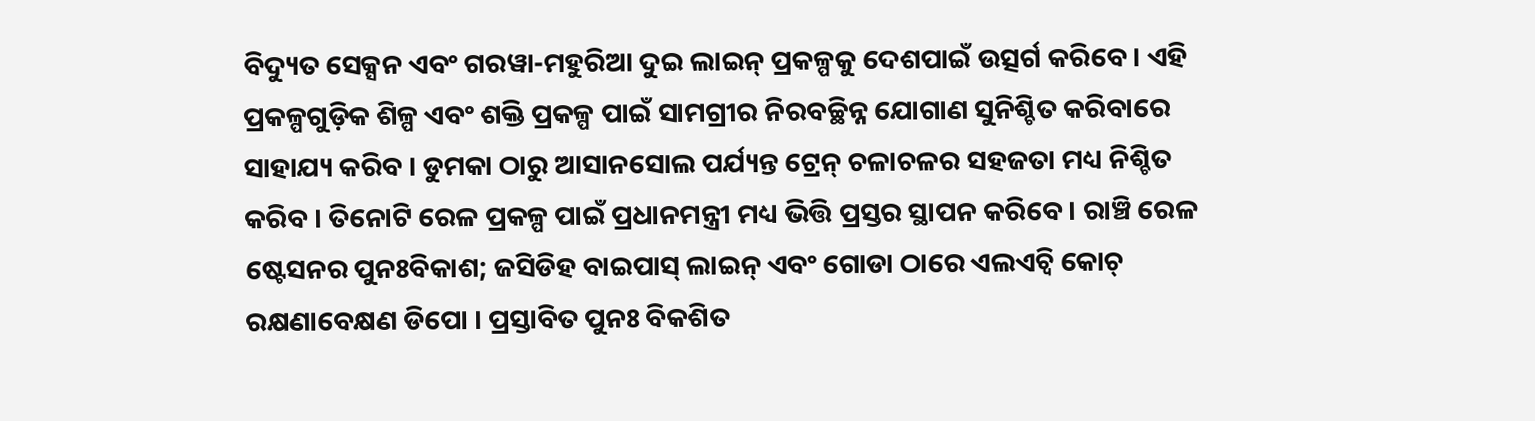ବିଦ୍ୟୁତ ସେକ୍ସନ ଏବଂ ଗରୱା-ମହୁରିଆ ଦୁଇ ଲାଇନ୍ ପ୍ରକଳ୍ପକୁ ଦେଶପାଇଁ ଉତ୍ସର୍ଗ କରିବେ । ଏହି ପ୍ରକଳ୍ପଗୁଡ଼ିକ ଶିଳ୍ପ ଏବଂ ଶକ୍ତି ପ୍ରକଳ୍ପ ପାଇଁ ସାମଗ୍ରୀର ନିରବଚ୍ଛିନ୍ନ ଯୋଗାଣ ସୁନିଶ୍ଚିତ କରିବାରେ ସାହାଯ୍ୟ କରିବ । ଡୁମକା ଠାରୁ ଆସାନସୋଲ ପର୍ଯ୍ୟନ୍ତ ଟ୍ରେନ୍ ଚଳାଚଳର ସହଜତା ମଧ୍ୟ ନିଶ୍ଚିତ କରିବ । ତିନୋଟି ରେଳ ପ୍ରକଳ୍ପ ପାଇଁ ପ୍ରଧାନମନ୍ତ୍ରୀ ମଧ୍ୟ ଭିତ୍ତି ପ୍ରସ୍ତର ସ୍ଥାପନ କରିବେ । ରାଞ୍ଚି ରେଳ ଷ୍ଟେସନର ପୁନଃବିକାଶ; ଜସିଡିହ ବାଇପାସ୍ ଲାଇନ୍ ଏବଂ ଗୋଡା ଠାରେ ଏଲଏଚ୍ବି କୋଚ୍ ରକ୍ଷଣାବେକ୍ଷଣ ଡିପୋ । ପ୍ରସ୍ତାବିତ ପୁନଃ ବିକଶିତ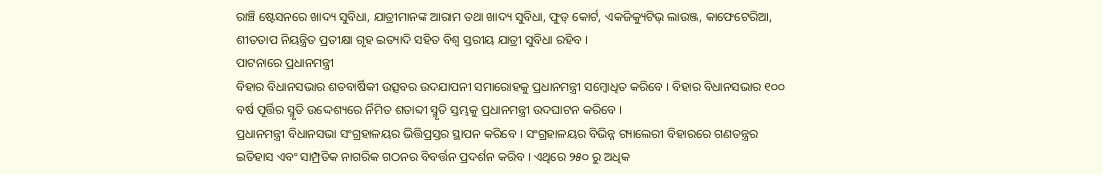ରାଞ୍ଚି ଷ୍ଟେସନରେ ଖାଦ୍ୟ ସୁବିଧା, ଯାତ୍ରୀମାନଙ୍କ ଆରାମ ତଥା ଖାଦ୍ୟ ସୁବିଧା, ଫୁଡ୍ କୋର୍ଟ, ଏକଜିକ୍ୟୁଟିଭ୍ ଲାଉଞ୍ଜ, କାଫେଟେରିଆ, ଶୀତତାପ ନିୟନ୍ତ୍ରିତ ପ୍ରତୀକ୍ଷା ଗୃହ ଇତ୍ୟାଦି ସହିତ ବିଶ୍ୱ ସ୍ତରୀୟ ଯାତ୍ରୀ ସୁବିଧା ରହିବ ।
ପାଟନାରେ ପ୍ରଧାନମନ୍ତ୍ରୀ
ବିହାର ବିଧାନସଭାର ଶତବାର୍ଷିକୀ ଉତ୍ସବର ଉଦଯାପନୀ ସମାରୋହକୁ ପ୍ରଧାନମନ୍ତ୍ରୀ ସମ୍ବୋଧିତ କରିବେ । ବିହାର ବିଧାନସଭାର ୧୦୦ ବର୍ଷ ପୂର୍ତ୍ତିର ସ୍ମୃତି ଉଦ୍ଦେଶ୍ୟରେ ର୍ନିମିତ ଶତାବ୍ଦୀ ସ୍ମୃତି ସ୍ତମ୍ଭକୁ ପ୍ରଧାନମନ୍ତ୍ରୀ ଉଦଘାଟନ କରିବେ ।
ପ୍ରଧାନମନ୍ତ୍ରୀ ବିଧାନସଭା ସଂଗ୍ରହାଳୟର ଭିତ୍ତିପ୍ରସ୍ତର ସ୍ଥାପନ କରିବେ । ସଂଗ୍ରହାଳୟର ବିଭିନ୍ନ ଗ୍ୟାଲେରୀ ବିହାରରେ ଗଣତନ୍ତ୍ରର ଇତିହାସ ଏବଂ ସାମ୍ପ୍ରତିକ ନାଗରିକ ଗଠନର ବିବର୍ତ୍ତନ ପ୍ରଦର୍ଶନ କରିବ । ଏଥିରେ ୨୫୦ ରୁ ଅଧିକ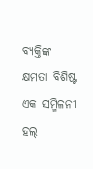ବ୍ୟକ୍ତିଙ୍କ କ୍ଷମତା ବିଶିଷ୍ଟ ଏକ ସମ୍ମିଳନୀ ହଲ୍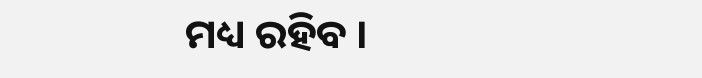ମଧ୍ୟ ରହିବ ।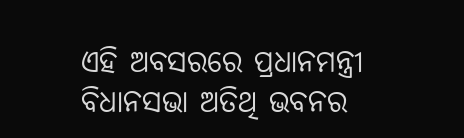ଏହି ଅବସରରେ ପ୍ରଧାନମନ୍ତ୍ରୀ ବିଧାନସଭା ଅତିଥି ଭବନର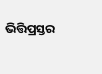ଭିତ୍ତିପ୍ରସ୍ତର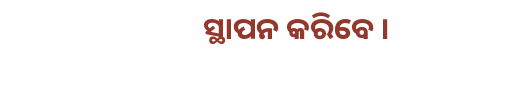ସ୍ଥାପନ କରିବେ ।